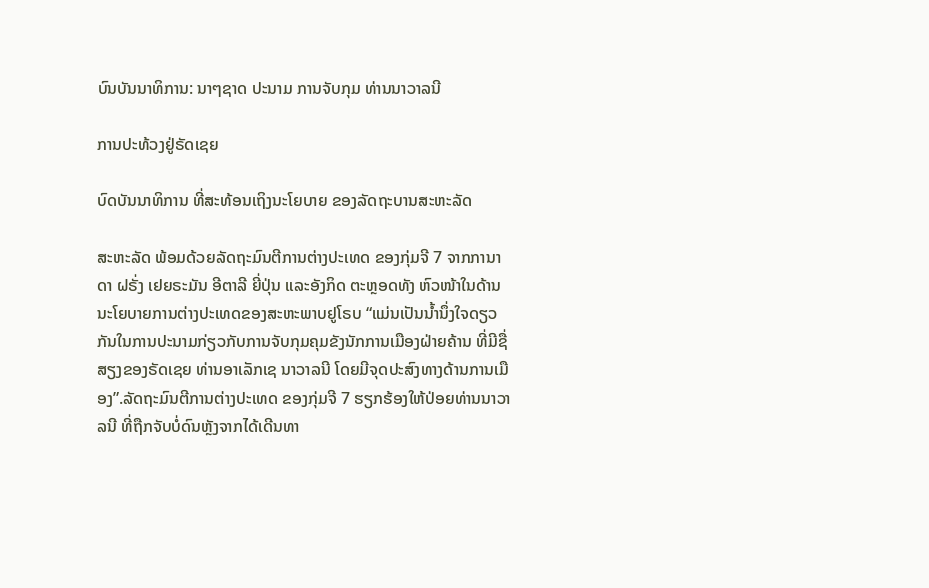ບົນບັນນາທິການ: ນາໆຊາດ ປະນາມ ການຈັບກຸມ ທ່ານນາວາລນີ

ການປະທ້ວງຢູ່ຣັດເຊຍ

ບົດບັນນາທິການ ທີ່ສະທ້ອນເຖິງນະໂຍບາຍ ຂອງລັດຖະບານສະຫະລັດ

ສະຫະລັດ ພ້ອມດ້ວຍລັດຖະມົນຕີການຕ່າງປະເທດ ຂອງກຸ່ມຈີ 7 ຈາກການາດາ ຝຣັ່ງ ເຢຍຣະມັນ ອີຕາລີ ຍີ່ປຸ່ນ ແລະອັງກິດ ຕະຫຼອດທັງ ຫົວໜ້າໃນດ້ານນະໂຍບາຍການຕ່າງປະເທດຂອງສະຫະພາບຢູໂຣບ “ແມ່ນເປັນນ້ຳນຶ່ງໃຈດຽວກັນໃນການປະນາມກ່ຽວກັບການຈັບກຸມຄຸມຂັງນັກການເມືອງຝ່າຍຄ້ານ ທີ່ມີຊື່ສຽງຂອງຣັດເຊຍ ທ່ານອາເລັກເຊ ນາວາລນີ ໂດຍມີຈຸດປະສົງທາງດ້ານການເມືອງ”.ລັດຖະມົນຕີການຕ່າງປະເທດ ຂອງກຸ່ມຈີ 7 ຮຽກຮ້ອງໃຫ້ປ່ອຍທ່ານນາວາລນີ ທີ່ຖືກຈັບບໍ່ດົນຫຼັງຈາກໄດ້ເດີນທາ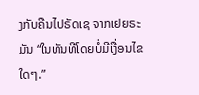ງກັບຄືນໄປຣັດເຊ ຈາກເຢຍຣະມັນ “ໃນທັນທີໂດຍບໍ່ມີເງື່ອນໄຂໃດໆ.”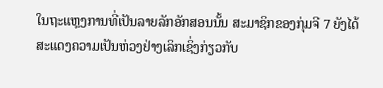ໃນຖະແຫຼງການທີ່ເປັນລາຍລັກອັກສອນນັ້ນ ສະມາຊິກຂອງກຸ່ມຈີ 7 ຍັງໄດ້ສະແດງຄວາມເປັນຫ່ວງຢ່າງເລິກເຊິ່ງກ່ຽວກັບ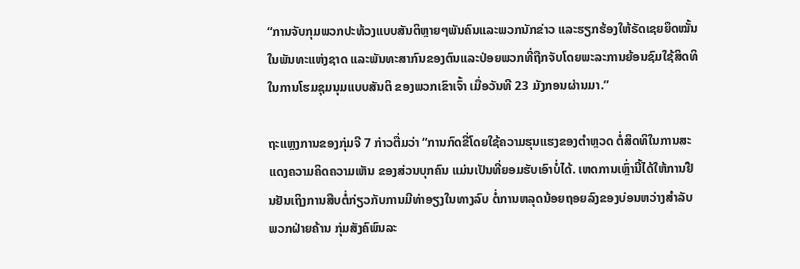“ການຈັບກຸມພວກປະທ້ວງແບບສັນຕິຫຼາຍໆພັນຄົນແລະພວກນັກຂ່າວ ແລະຮຽກຮ້ອງໃຫ້ຣັດເຊຍຍຶດໝັ້ນໃນພັນທະແຫ່ງຊາດ ແລະພັນທະສາກົນຂອງຕົນແລະປ່ອຍພວກທີ່ຖືກຈັບໂດຍພະລະການຍ້ອນຊົມໃຊ້ສິດທິ ໃນການໂຮມຊຸມນຸມແບບສັນຕິ ຂອງພວກເຂົາເຈົ້າ ເມື່ອວັນທີ 23 ມັງກອນຜ່ານມາ.”

ຖະແຫຼງການຂອງກຸ່ມຈີ 7 ກ່າວຕື່ມວ່າ “ການກົດຂີ່ໂດຍໃຊ້ຄວາມຮຸນແຮງຂອງຕຳຫຼວດ ຕໍ່ສິດທິໃນການສະແດງຄວາມຄິດຄວາມເຫັນ ຂອງສ່ວນບຸກຄົນ ແມ່ນເປັນທີ່ຍອມຮັບເອົາບໍ່ໄດ້. ເຫດການເຫຼົ່ານີ້ໄດ້ໃຫ້ການຢືນຢັນເຖິງການສືບຕໍ່ກ່ຽວກັບການມີທ່າອຽງໃນທາງລົບ ຕໍ່ການຫລຸດນ້ອຍຖອຍລົງຂອງບ່ອນຫວ່າງສຳລັບພວກຝ່າຍຄ້ານ ກຸ່ມສັງຄົພົນລະ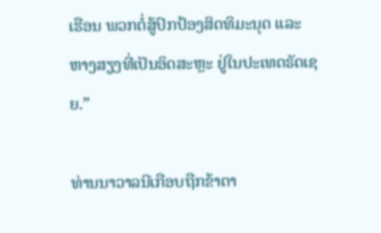ເຮືອນ ພວກຕໍ່ສູ້ປົກປ້ອງສິດທິມະນຸດ ແລະຫາງສຽງທີ່ເປັນອິດສະຫຼະ ຢູ່ໃນປະເທດຣັດເຊຍ.”

ທ່ານນາວາລນີເກືອບຖືກຂ້າຕາ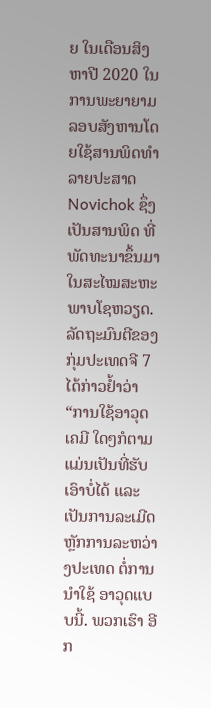ຍ ໃນເດືອນສິງຫາປີ 2020 ໃນການພະຍາຍາມລອບສັງຫານໂດຍໃຊ້ສານພິດທຳລາຍປະສາດ Novichok ຊຶ່ງເປັນສານພິດ ທີ່ພັດທະນາຂຶ້ນມາໃນສະໄໝສະຫະພາບໂຊຫວຽດ. ລັດຖະມົນຕີຂອງກຸ່ມປະເທດຈີ 7 ໄດ້ກ່າວຢ້ຳວ່າ “ການໃຊ້ອາວຸດເຄມີ ໃດໆກໍຕາມ ແມ່ນເປັນທີ່ຮັບເອົາບໍ່ໄດ້ ແລະເປັນການລະເມີດ ຫຼັກການລະຫວ່າງປະເທດ ຕໍ່ການນຳໃຊ້ ອາວຸດແບບນີ້. ພວກເຮົາ ອີກ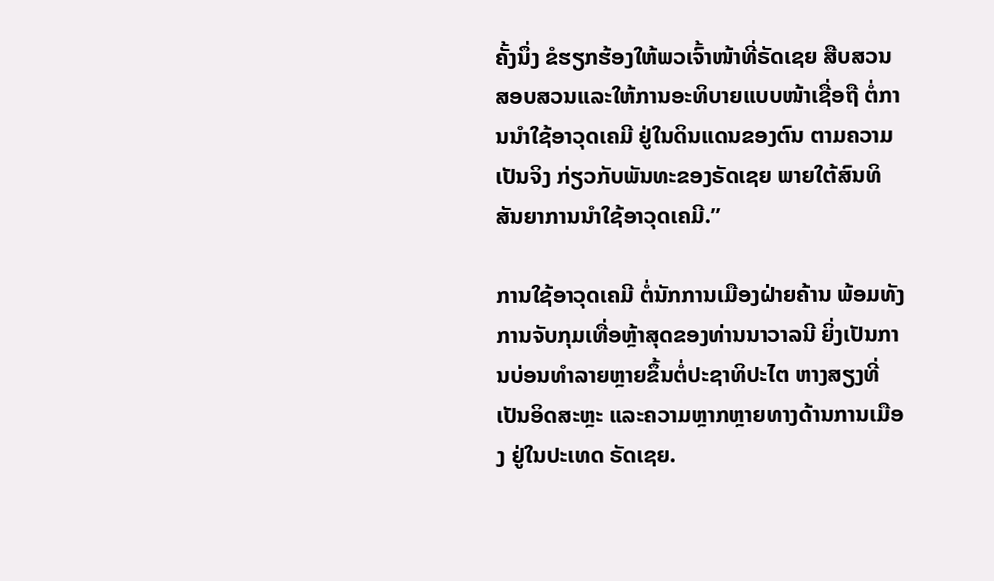ຄັ້ງນຶ່ງ ຂໍຮຽກຮ້ອງໃຫ້ພວເຈົ້າໜ້າທີ່ຣັດເຊຍ ສືບສວນສອບສວນແລະໃຫ້ການອະທິບາຍແບບໜ້າເຊື່ອຖື ຕໍ່ການນຳໃຊ້ອາວຸດເຄມີ ຢູ່ໃນດິນແດນຂອງຕົນ ຕາມຄວາມເປັນຈິງ ກ່ຽວກັບພັນທະຂອງຣັດເຊຍ ພາຍໃຕ້ສົນທິສັນຍາການນຳໃຊ້ອາວຸດເຄມີ.”

ການໃຊ້ອາວຸດເຄມີ ຕໍ່ນັກການເມືອງຝ່າຍຄ້ານ ພ້ອມທັງການຈັບກຸມເທື່ອຫຼ້າສຸດຂອງທ່ານນາວາລນີ ຍິ່ງເປັນການບ່ອນທຳລາຍຫຼາຍຂຶ້ນຕໍ່ປະຊາທິປະໄຕ ຫາງສຽງທີ່ເປັນອິດສະຫຼະ ແລະຄວາມຫຼາກຫຼາຍທາງດ້ານການເມືອງ ຢູ່ໃນປະເທດ ຣັດເຊຍ.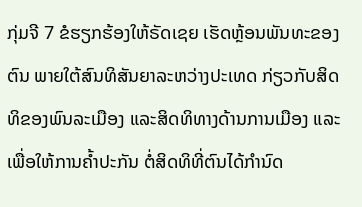ກຸ່ມຈີ 7 ຂໍຮຽກຮ້ອງໃຫ້ຣັດເຊຍ ເຮັດຫຼ້ອນພັນທະຂອງຕົນ ພາຍໃຕ້ສົນທິສັນຍາລະຫວ່າງປະເທດ ກ່ຽວກັບສິດທິຂອງພົນລະເມືອງ ແລະສິດທິທາງດ້ານການເມືອງ ແລະເພື່ອໃຫ້ການຄ້ຳປະກັນ ຕໍ່ສິດທິທີ່ຕົນໄດ້ກຳນົດ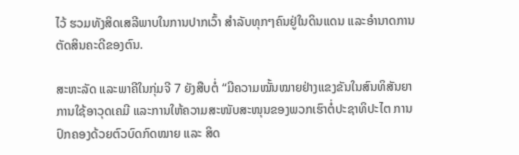ໄວ້ ຮວມທັງສິດເສລີພາບໃນການປາກເວົ້າ ສຳລັບທຸກໆຄົນຢູ່ໃນດິນແດນ ແລະອຳນາດການຕັດສິນຄະດີຂອງຕົນ.

ສະຫະລັດ ແລະພາຄີໃນກຸ່ມຈີ 7 ຍັງສືບຕໍ່ “ມີຄວາມໝັ້ນໝາຍຢ່າງແຂງຂັນໃນສົນທິສັນຍາການໃຊ້ອາວຸດເຄມີ ແລະການໃຫ້ຄວາມສະໜັບສະໜຸນຂອງພວກເຮົາຕໍ່ປະຊາທິປະໄຕ ການປົກຄອງດ້ວຍຕົວບົດກົດໝາຍ ແລະ ສິດ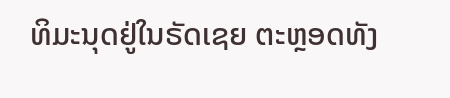ທິມະນຸດຢູ່ໃນຣັດເຊຍ ຕະຫຼອດທັງ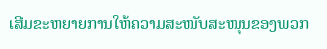ເສີມຂະຫຍາຍການໃຫ້ຄວາມສະໜັບສະໜຸນຂອງພວກ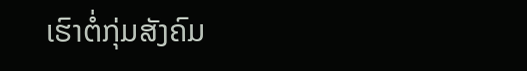ເຮົາຕໍ່ກຸ່ມສັງຄົມ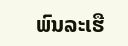ພົນລະເຮື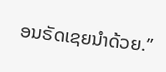ອນຣັດເຊຍນຳດ້ວຍ.”